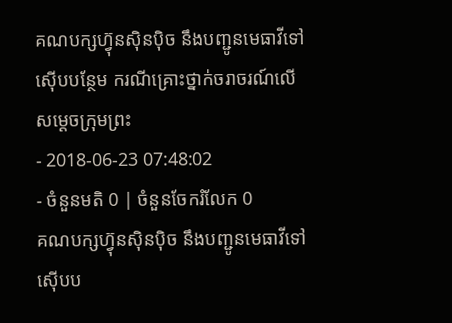គណបក្សហ្វ៊ុនស៊ិនប៉ិច នឹងបញ្ជូនមេធាវីទៅស៊ើបបន្ថែម ករណីគ្រោះថ្នាក់ចរាចរណ៍លើសម្ដេចក្រុមព្រះ
- 2018-06-23 07:48:02
- ចំនួនមតិ 0 | ចំនួនចែករំលែក 0
គណបក្សហ្វ៊ុនស៊ិនប៉ិច នឹងបញ្ជូនមេធាវីទៅស៊ើបប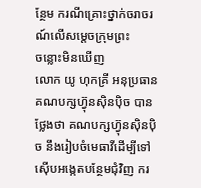ន្ថែម ករណីគ្រោះថ្នាក់ចរាចរណ៍លើសម្ដេចក្រុមព្រះ
ចន្លោះមិនឃើញ
លោក យូ ហុកគ្រី អនុប្រធានគណបក្សហ៊្វុនស៊ិនប៉ិច បានថ្លែងថា គណបក្សហ្វ៊ុនស៊ិនប៉ិច នឹងរៀបចំមេធាវីដើម្បីទៅស៊ើបអង្កេតបន្ថែមជុំវិញ ករ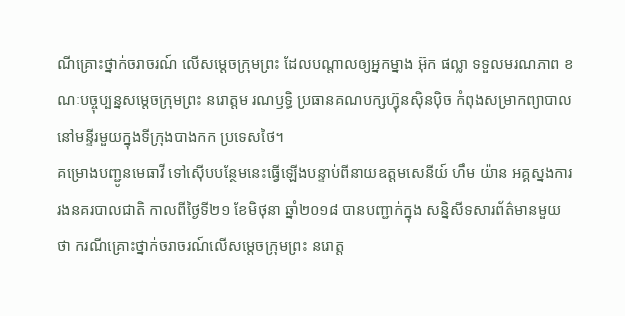ណីគ្រោះថ្នាក់ចរាចរណ៍ លើសម្ដេចក្រុមព្រះ ដែលបណ្ដាលឲ្យអ្នកម្នាង អ៊ុក ផល្លា ទទួលមរណភាព ខណៈបច្ចុប្បន្នសម្តេចក្រុមព្រះ នរោត្ដម រណឫទ្ធិ ប្រធានគណបក្សហ៊្វុនស៊ិនប៉ិច កំពុងសម្រាកព្យាបាល នៅមន្ទីរមួយក្នុងទីក្រុងបាងកក ប្រទេសថៃ។
គម្រោងបញ្ជូនមេធាវី ទៅស៊ើបបន្ថែមនេះធ្វើឡើងបន្ទាប់ពីនាយឧត្ដមសេនីយ៍ ហឹម យ៉ាន អគ្គស្នងការរងនគរបាលជាតិ កាលពីថ្ងៃទី២១ ខែមិថុនា ឆ្នាំ២០១៨ បានបញ្ជាក់ក្នុង សន្និសីទសារព័ត៌មានមួយថា ករណីគ្រោះថ្នាក់ចរាចរណ៍លើសម្ដេចក្រុមព្រះ នរោត្ត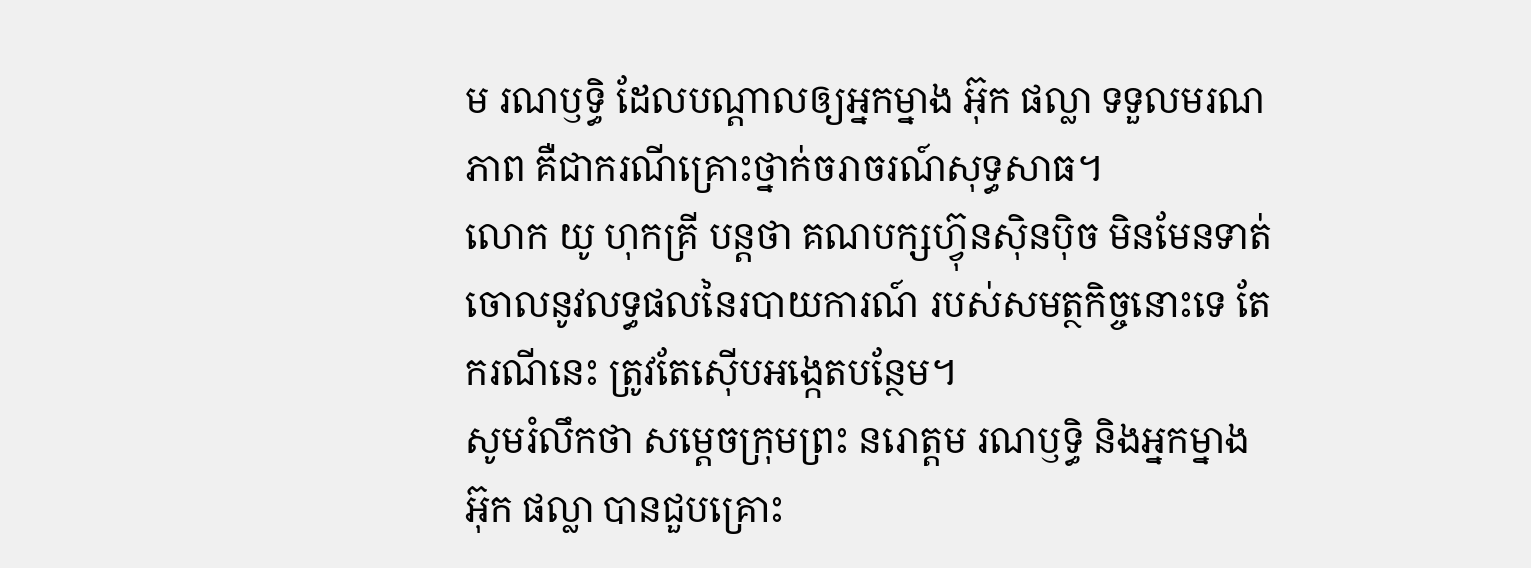ម រណឫទ្ធិ ដែលបណ្ដាលឲ្យអ្នកម្នាង អ៊ុក ផល្លា ទទួលមរណភាព គឺជាករណីគ្រោះថ្នាក់ចរាចរណ៍សុទ្ធសាធ។
លោក យូ ហុកគ្រី បន្តថា គណបក្សហ្វ៊ុនស៊ិនប៉ិច មិនមែនទាត់ចោលនូវលទ្ធផលនៃរបាយការណ៍ របស់សមត្ថកិច្ចនោះទេ តែករណីនេះ ត្រូវតែស៊ើបអង្កេតបន្ថែម។
សូមរំលឹកថា សម្តេចក្រុមព្រះ នរោត្តម រណឫទ្ធិ និងអ្នកម្នាង អ៊ុក ផល្លា បានជួបគ្រោះ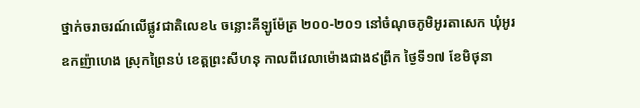ថ្នាក់ចរាចរណ៍លើផ្លូវជាតិលេខ៤ ចន្លោះគីឡូម៉ែត្រ ២០០-២០១ នៅចំណុចភូមិអូរតាសេក ឃុំអូរឧកញ៉ាហេង ស្រុកព្រៃនប់ ខេត្តព្រះសីហនុ កាលពីវេលាម៉ោងជាង៩ព្រឹក ថ្ងៃទី១៧ ខែមិថុនា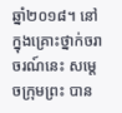ឆ្នាំ២០១៨។ នៅក្នុងគ្រោះថ្នាក់ចរាចរណ៍នេះ សម្តេចក្រុមព្រះ បាន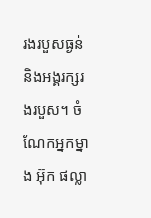រងរបួសធ្ងន់ និងអង្គរក្សរងរបួស។ ចំណែកអ្នកម្នាង អ៊ុក ផល្លា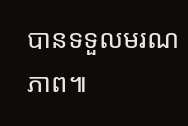បានទទួលមរណភាព៕